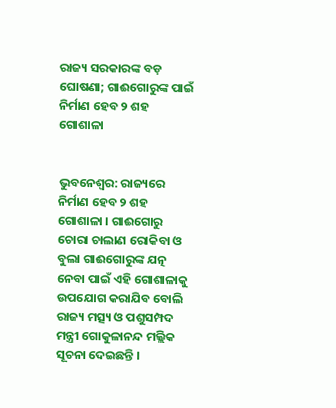ରାଜ୍ୟ ସରକାରଙ୍କ ବଡ଼ ଘୋଷଣା; ଗାଈଗୋରୁଙ୍କ ପାଇଁ ନିର୍ମାଣ ହେବ ୨ ଶହ ଗୋଶାଳା


ଭୁବନେଶ୍ବର: ରାଜ୍ୟରେ ନିର୍ମାଣ ହେବ ୨ ଶହ ଗୋଶାଳା । ଗାଈଗୋରୁ ଚୋରା ଚାଲାଣ ରୋକିବା ଓ ବୁଲା ଗାଈଗୋରୁଙ୍କ ଯତ୍ନ ନେବା ପାଇଁ ଏହି ଗୋଶାଳାକୁ ଉପଯୋଗ କରାଯିବ ବୋଲି ରାଜ୍ୟ ମତ୍ସ୍ୟ ଓ ପଶୁସମ୍ପଦ ମନ୍ତ୍ରୀ ଗୋକୁଳାନନ୍ଦ ମଲ୍ଲିକ ସୂଚନା ଦେଇଛନ୍ତି ।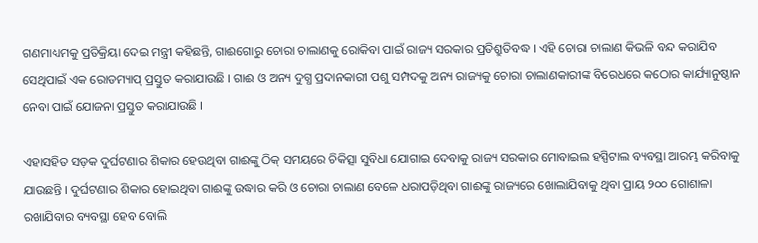ଗଣମାଧ୍ୟମକୁ ପ୍ରତିକ୍ରିୟା ଦେଇ ମନ୍ତ୍ରୀ କହିଛନ୍ତି, ଗାଈଗୋରୁ ଚୋରା ଚାଲାଣକୁ ରୋକିବା ପାଇଁ ରାଜ୍ୟ ସରକାର ପ୍ରତିଶ୍ରୁତିବଦ୍ଧ । ଏହି ଚୋରା ଚାଲାଣ କିଭଳି ବନ୍ଦ କରାଯିବ ସେଥିପାଇଁ ଏକ ରୋଡମ୍ୟାପ୍ ପ୍ରସ୍ତୁତ କରାଯାଉଛି । ଗାଈ ଓ ଅନ୍ୟ ଦୁଗ୍ଧ ପ୍ରଦାନକାରୀ ପଶୁ ସମ୍ପଦକୁ ଅନ୍ୟ ରାଜ୍ୟକୁ ଚୋରା ଚାଲାଣକାରୀଙ୍କ ବିରେଧରେ କଠୋର କାର୍ଯ୍ୟାନୁଷ୍ଠାନ ନେବା ପାଇଁ ଯୋଜନା ପ୍ରସ୍ତୁତ କରାଯାଉଛି ।

ଏହାସହିତ ସଡ଼କ ଦୁର୍ଘଟଣାର ଶିକାର ହେଉଥିବା ଗାଈଙ୍କୁ ଠିକ୍ ସମୟରେ ଚିକିତ୍ସା ସୁବିଧା ଯୋଗାଇ ଦେବାକୁ ରାଜ୍ୟ ସରକାର ମୋବାଇଲ ହସ୍ପିଟାଲ ବ୍ୟବସ୍ଥା ଆରମ୍ଭ କରିବାକୁ ଯାଉଛନ୍ତି । ଦୁର୍ଘଟଣାର ଶିକାର ହୋଇଥିବା ଗାଈଙ୍କୁ ଉଦ୍ଧାର କରି ଓ ଚୋରା ଚାଲାଣ ବେଳେ ଧରାପଡ଼ିଥିବା ଗାଈଙ୍କୁ ରାଜ୍ୟରେ ଖୋଲାଯିବାକୁ ଥିବା ପ୍ରାୟ ୨୦୦ ଗୋଶାଳା ରଖାଯିବାର ବ୍ୟବସ୍ଥା ହେବ ବୋଲି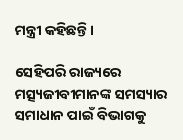ମନ୍ତ୍ରୀ କହିଛନ୍ତି ।

ସେହିପରି ରାଜ୍ୟରେ ମତ୍ସ୍ୟଜୀବୀମାନଙ୍କ ସମସ୍ୟାର ସମାଧାନ ପାଇଁ ବିଭାଗକୁ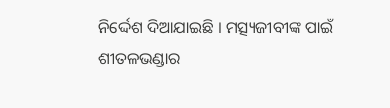ନିର୍ଦ୍ଦେଶ ଦିଆଯାଇଛି । ମତ୍ସ୍ୟଜୀବୀଙ୍କ ପାଇଁ ଶୀତଳଭଣ୍ଡାର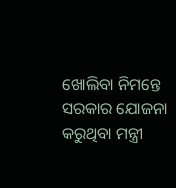ଖୋଲିବା ନିମନ୍ତେ ସରକାର ଯୋଜନା କରୁଥିବା ମନ୍ତ୍ରୀ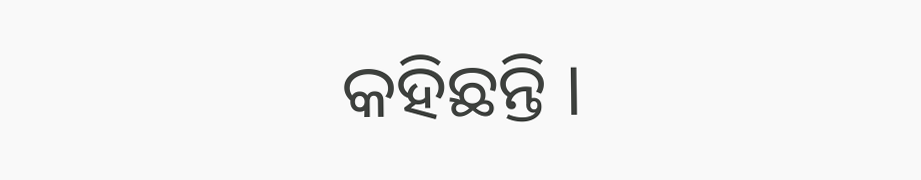କହିଛନ୍ତି ।